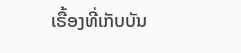ເຣື້ອງທີ່ເກັບບັນ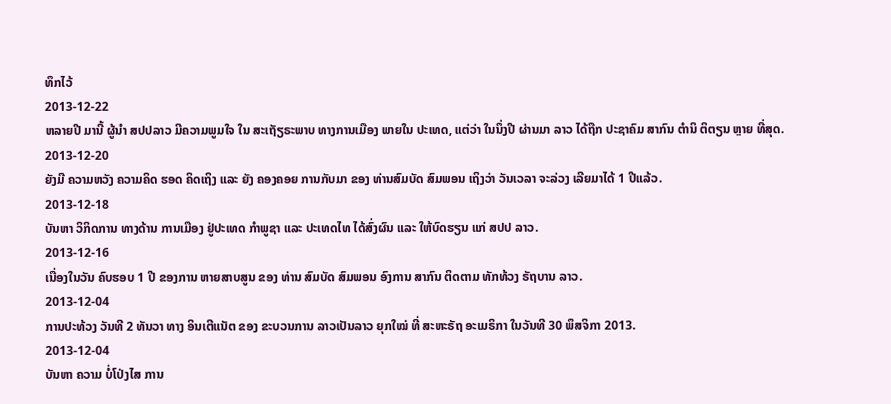ທຶກໄວ້
2013-12-22
ຫລາຍປີ ມານີ້ ຜູ້ນໍາ ສປປລາວ ມີຄວາມພູມໃຈ ໃນ ສະເຖັຽຣະພາບ ທາງການເມືອງ ພາຍໃນ ປະເທດ, ແຕ່ວ່າ ໃນນຶ່ງປີ ຜ່ານມາ ລາວ ໄດ້ຖືກ ປະຊາຄົມ ສາກົນ ຕໍານິ ຕິຕຽນ ຫຼາຍ ທີ່ສຸດ.
2013-12-20
ຍັງມີ ຄວາມຫວັງ ຄວາມຄິດ ຮອດ ຄິດເຖິງ ແລະ ຍັງ ຄອງຄອຍ ການກັບມາ ຂອງ ທ່ານສົມບັດ ສົມພອນ ເຖິງວ່າ ວັນເວລາ ຈະລ່ວງ ເລີຍມາໄດ້ 1 ປີແລ້ວ.
2013-12-18
ບັນຫາ ວິກິດການ ທາງດ້ານ ການເມືອງ ຢູ່ປະເທດ ກຳພູຊາ ແລະ ປະເທດໄທ ໄດ້ສົ່ງຜົນ ແລະ ໃຫ້ບົດຮຽນ ແກ່ ສປປ ລາວ.
2013-12-16
ເນື່ອງໃນວັນ ຄົບຮອບ 1 ປີ ຂອງການ ຫາຍສາບສູນ ຂອງ ທ່ານ ສົມບັດ ສົມພອນ ອົງການ ສາກົນ ຕິດຕາມ ທັກທ້ວງ ຣັຖບານ ລາວ.
2013-12-04
ການປະທ້ວງ ວັນທີ 2 ທັນວາ ທາງ ອິນເຕີແນັຕ ຂອງ ຂະບວນການ ລາວເປັນລາວ ຍຸກໃໝ່ ທີ່ ສະຫະຣັຖ ອະເມຣິກາ ໃນວັນທີ 30 ພຶສຈິກາ 2013.
2013-12-04
ບັນຫາ ຄວາມ ບໍ່ໂປ່ງໄສ ການ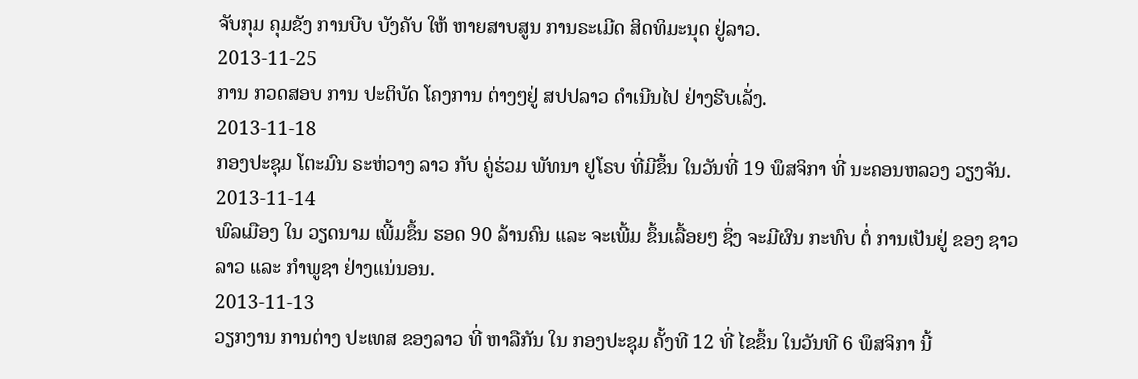ຈັບກຸມ ຄຸມຂັງ ການບີບ ບັງຄັບ ໃຫ້ ຫາຍສາບສູນ ການຣະເມີດ ສິດທິມະນຸດ ຢູ່ລາວ.
2013-11-25
ການ ກວດສອບ ການ ປະຕິບັດ ໂຄງການ ຕ່າງໆຢູ່ ສປປລາວ ດໍາເນີນໄປ ຢ່າງຮີບເລັ່ງ.
2013-11-18
ກອງປະຊຸມ ໂຕະມົນ ຣະຫ່ວາງ ລາວ ກັບ ຄູ່ຮ່ວມ ພັທນາ ຢູໂຣບ ທີ່ມີຂຶ້ນ ໃນວັນທີ່ 19 ພຶສຈິກາ ທີ່ ນະຄອນຫລວງ ວຽງຈັນ.
2013-11-14
ພົລເມືອງ ໃນ ວຽດນາມ ເພີ້ມຂຶ້ນ ຮອດ 90 ລ້ານຄົນ ແລະ ຈະເພີ້ມ ຂຶ້ນເລື້ອຍໆ ຊຶ່ງ ຈະມີຜົນ ກະທົບ ຕໍ່ ການເປັນຢູ່ ຂອງ ຊາວລາວ ແລະ ກໍາພູຊາ ຢ່າງແນ່ນອນ.
2013-11-13
ວຽກງານ ການຕ່າງ ປະເທສ ຂອງລາວ ທີ່ ຫາລືກັນ ໃນ ກອງປະຊຸມ ຄັ້ງທີ 12 ທີ່ ໄຂຂຶ້ນ ໃນວັນທີ 6 ພຶສຈິກາ ນີ້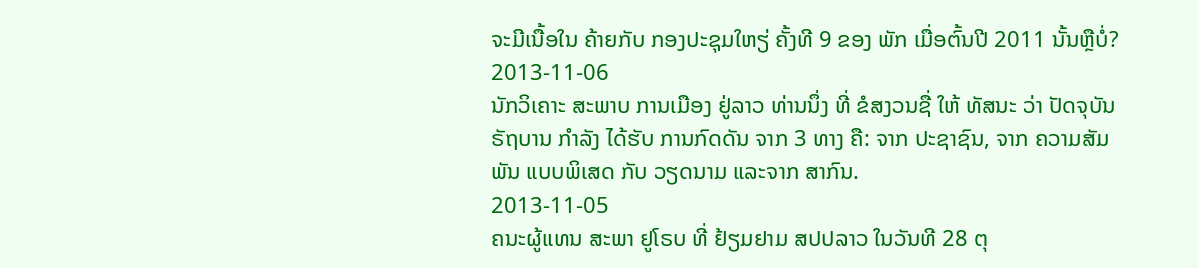ຈະມີເນື້ອໃນ ຄ້າຍກັບ ກອງປະຊຸມໃຫຽ່ ຄັ້ງທີ 9 ຂອງ ພັກ ເມື່ອຕົ້ນປີ 2011 ນັ້ນຫຼືບໍ່?
2013-11-06
ນັກວິເຄາະ ສະພາບ ການເມືອງ ຢູ່ລາວ ທ່ານນຶ່ງ ທີ່ ຂໍສງວນຊື່ ໃຫ້ ທັສນະ ວ່າ ປັດຈຸບັນ ຣັຖບານ ກຳລັງ ໄດ້ຮັບ ການກົດດັນ ຈາກ 3 ທາງ ຄື: ຈາກ ປະຊາຊົນ, ຈາກ ຄວາມສັມພັນ ແບບພິເສດ ກັບ ວຽດນາມ ແລະຈາກ ສາກົນ.
2013-11-05
ຄນະຜູ້ແທນ ສະພາ ຢູໂຣບ ທີ່ ຢ້ຽມຢາມ ສປປລາວ ໃນວັນທີ 28 ຕຸ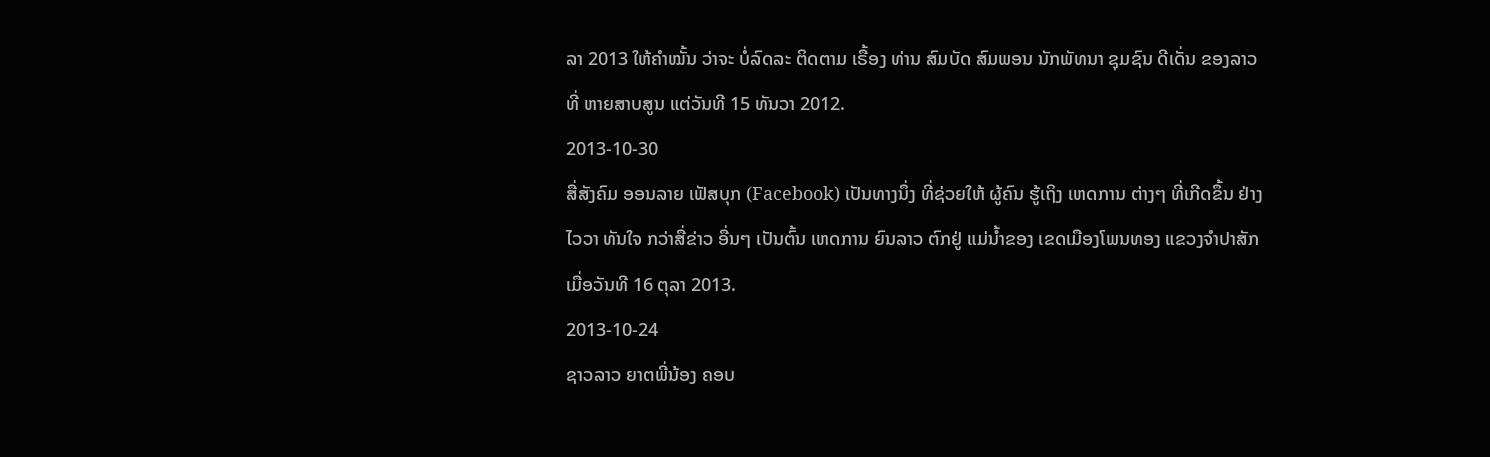ລາ 2013 ໃຫ້ຄໍາໝັ້ນ ວ່າຈະ ບໍ່ລົດລະ ຕິດຕາມ ເຣື້ອງ ທ່ານ ສົມບັດ ສົມພອນ ນັກພັທນາ ຊຸມຊົນ ດີເດັ່ນ ຂອງລາວ ທີ່ ຫາຍສາບສູນ ແຕ່ວັນທີ 15 ທັນວາ 2012.
2013-10-30
ສື່ສັງຄົມ ອອນລາຍ ເຟັສບຸກ (Facebook) ເປັນທາງນຶ່ງ ທີ່ຊ່ວຍໃຫ້ ຜູ້ຄົນ ຮູ້ເຖິງ ເຫດການ ຕ່າງໆ ທີ່ເກີດຂຶ້ນ ຢ່າງໄວວາ ທັນໃຈ ກວ່າສື່ຂ່າວ ອື່ນໆ ເປັນຕົ້ນ ເຫດການ ຍົນລາວ ຕົກຢູ່ ແມ່ນໍ້າຂອງ ເຂດເມືອງໂພນທອງ ແຂວງຈໍາປາສັກ ເມື່ອວັນທີ 16 ຕຸລາ 2013.
2013-10-24
ຊາວລາວ ຍາຕພີ່ນ້ອງ ຄອບ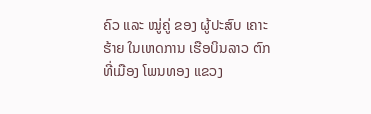ຄົວ ແລະ ໝູ່ຄູ່ ຂອງ ຜູ້ປະສົບ ເຄາະຮ້າຍ ໃນເຫດການ ເຮືອບິນລາວ ຕົກ ທີ່ເມືອງ ໂພນທອງ ແຂວງ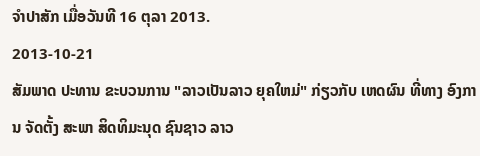ຈໍາປາສັກ ເມື່ອວັນທີ 16 ຕຸລາ 2013.
2013-10-21
ສັມພາດ ປະທານ ຂະບວນການ "ລາວເປັນລາວ ຍຸຄໃຫມ່" ກ່ຽວກັບ ເຫດຜົນ ທີ່ທາງ ອົງການ ຈັດຕັ້ງ ສະພາ ສິດທິມະນຸດ ຊົນຊາວ ລາວ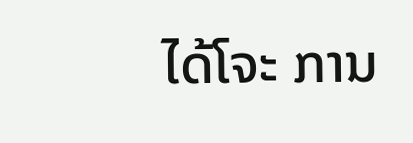ໄດ້ໂຈະ ການ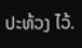ປະທ້ວງ ໄວ້.